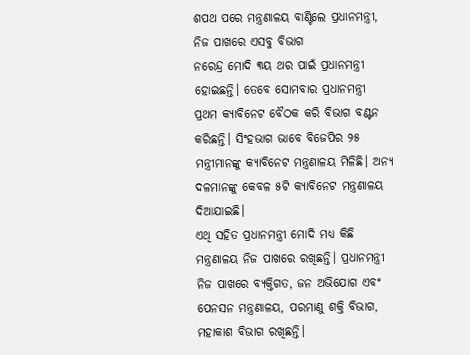ଶପଥ ପରେ ମନ୍ତ୍ରଣାଳୟ ବାଣ୍ଟିଲେ ପ୍ରଧାନମନ୍ତ୍ରୀ, ନିଜ ପାଖରେ ଏସବୁ ବିଭାଗ
ନରେନ୍ଦ୍ର ମୋଦି ୩ୟ ଥର ପାଇଁ ପ୍ରଧାନମନ୍ତ୍ରୀ ହୋଇଛନ୍ତି। ତେବେ ସୋମବାର ପ୍ରଧାନମନ୍ତ୍ରୀ ପ୍ରଥମ କ୍ୟାବିନେଟ ବୈଠକ କରି ବିଭାଗ ବଣ୍ଟନ କରିଛନ୍ତି। ସିଂହଭାଗ ଭାବେ ବିଜେପିର ୨୫ ମନ୍ତ୍ରୀମାନଙ୍କୁ କ୍ୟାବିନେଟ ମନ୍ତ୍ରଣାଳୟ ମିଳିଛି। ଅନ୍ୟ ଦଳମାନଙ୍କୁ କେବଳ ୫ଟି କ୍ୟାବିନେଟ ମନ୍ତ୍ରଣାଳୟ ଦିଆଯାଇଛି।
ଏଥି ସହିତ ପ୍ରଧାନମନ୍ତ୍ରୀ ମୋଦି ମଧ୍ୟ କିଛି ମନ୍ତ୍ରଣାଳୟ ନିଜ ପାଖରେ ରଖିଛନ୍ତି। ପ୍ରଧାନମନ୍ତ୍ରୀ ନିଜ ପାଖରେ ବ୍ୟକ୍ତିଗତ, ଜନ ଅଭିଯୋଗ ଏବଂ ପେନସନ ମନ୍ତ୍ରଣାଳୟ, ପରମାଣୁ ଶକ୍ତି ବିଭାଗ, ମହାକାଶ ବିଭାଗ ରଖିଛନ୍ତି।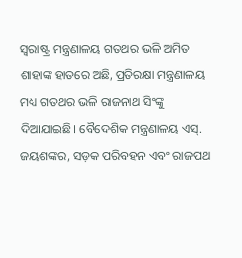ସ୍ବରାଷ୍ଟ୍ର ମନ୍ତ୍ରଣାଳୟ ଗତଥର ଭଳି ଅମିତ ଶାହାଙ୍କ ହାତରେ ଅଛି, ପ୍ରତିରକ୍ଷା ମନ୍ତ୍ରଣାଳୟ ମଧ୍ୟ ଗତଥର ଭଳି ରାଜନାଥ ସିଂଙ୍କୁ ଦିଆଯାଇଛି। ବୈଦେଶିକ ମନ୍ତ୍ରଣାଳୟ ଏସ୍. ଜୟଶଙ୍କର, ସଡ଼କ ପରିବହନ ଏବଂ ରାଜପଥ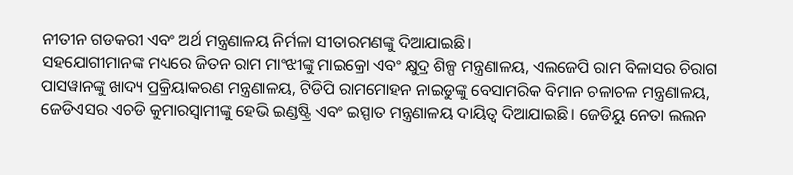ନୀତୀନ ଗଡକରୀ ଏବଂ ଅର୍ଥ ମନ୍ତ୍ରଣାଳୟ ନିର୍ମଳା ସୀତାରମଣଙ୍କୁ ଦିଆଯାଇଛି।
ସହଯୋଗୀମାନଙ୍କ ମଧ୍ୟରେ ଜିତନ ରାମ ମାଂଝୀଙ୍କୁ ମାଇକ୍ରୋ ଏବଂ କ୍ଷୁଦ୍ର ଶିଳ୍ପ ମନ୍ତ୍ରଣାଳୟ, ଏଲଜେପି ରାମ ବିଳାସର ଚିରାଗ ପାସୱାନଙ୍କୁ ଖାଦ୍ୟ ପ୍ରକ୍ରିୟାକରଣ ମନ୍ତ୍ରଣାଳୟ, ଟିଡିପି ରାମମୋହନ ନାଇଡୁଙ୍କୁ ବେସାମରିକ ବିମାନ ଚଳାଚଳ ମନ୍ତ୍ରଣାଳୟ, ଜେଡିଏସର ଏଚଡି କୁମାରସ୍ୱାମୀଙ୍କୁ ହେଭି ଇଣ୍ଡଷ୍ଟ୍ରି ଏବଂ ଇସ୍ପାତ ମନ୍ତ୍ରଣାଳୟ ଦାୟିତ୍ବ ଦିଆଯାଇଛି। ଜେଡିୟୁ ନେତା ଲଲନ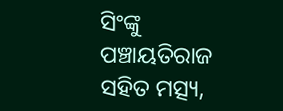ସିଂଙ୍କୁ ପଞ୍ଚାୟତିରାଜ ସହିତ ମତ୍ସ୍ୟ,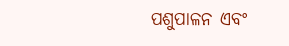ପଶୁପାଳନ ଏବଂ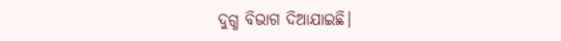ଦୁଗ୍ଧ ବିଭାଗ ଦିଆଯାଇଛି।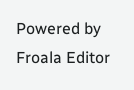Powered by Froala Editor